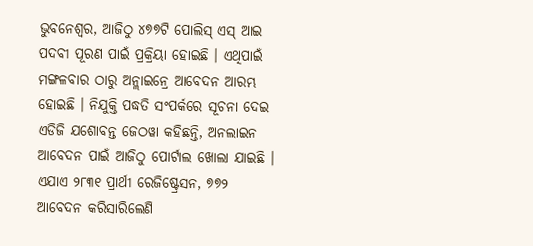ଭୁବନେଶ୍ୱର, ଆଜିଠୁ ୪୭୭ଟି ପୋଲିସ୍ ଏସ୍ ଆଇ ପଦବୀ ପୂରଣ ପାଇଁ ପ୍ରକ୍ରିୟା ହୋଇଛି । ଏଥିପାଇଁ ମଙ୍ଗଳବାର ଠାରୁ ଅନ୍ଲାଇନ୍ରେ ଆବେଦନ ଆରମ୍ଭ ହୋଇଛି । ନିଯୁକ୍ତି ପଦ୍ଧତି ସଂପର୍କରେ ସୂଚନା ଦେଇ ଏଡିଜି ଯଶୋବନ୍ତ ଜେଠୱା କହିଛନ୍ତି, ଅନଲାଇନ ଆବେଦନ ପାଇଁ ଆଜିଠୁ ପୋର୍ଟାଲ ଖୋଲା ଯାଇଛି । ଏଯାଏ ୨୮୩୧ ପ୍ରାର୍ଥୀ ରେଜିଷ୍ଟ୍ରେସନ, ୭୭୨ ଆବେଦନ କରିସାରିଲେଣି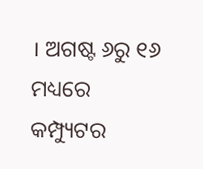। ଅଗଷ୍ଟ ୬ରୁ ୧୬ ମଧ୍ୟରେ କମ୍ପ୍ୟୁଟର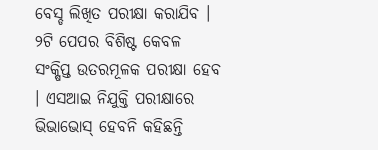ବେସ୍ଡ ଲିଖିତ ପରୀକ୍ଷା କରାଯିବ । ୨ଟି ପେପର ବିଶିଷ୍ଟ କେବଳ ସଂକ୍ଷିପ୍ତ ଉତରମୂଳକ ପରୀକ୍ଷା ହେବ । ଏସଆଇ ନିଯୁକ୍ତି ପରୀକ୍ଷାରେ ଭିଭାଭୋସ୍ ହେବନି କହିଛନ୍ତି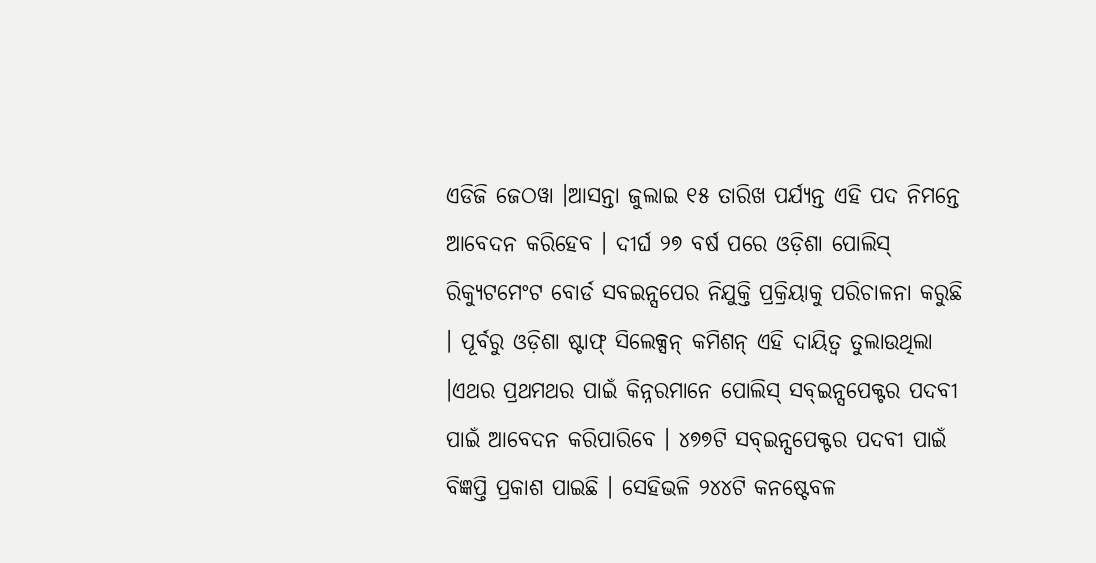ଏଡିଜି ଜେଠୱା ।ଆସନ୍ତା ଜୁଲାଇ ୧୫ ତାରିଖ ପର୍ଯ୍ୟନ୍ତ ଏହି ପଦ ନିମନ୍ତେ ଆବେଦନ କରିହେବ । ଦୀର୍ଘ ୨୭ ବର୍ଷ ପରେ ଓଡ଼ିଶା ପୋଲିସ୍ ରିକ୍ୟୁଟମେଂଟ ବୋର୍ଡ ସବଇନ୍ସପେର ନିଯୁକ୍ତି ପ୍ରକ୍ରିୟାକୁ ପରିଚାଳନା କରୁଛି । ପୂର୍ବରୁ ଓଡ଼ିଶା ଷ୍ଟାଫ୍ ସିଲେକ୍ସନ୍ କମିଶନ୍ ଏହି ଦାୟିତ୍ୱ ତୁଲାଉଥିଲା ।ଏଥର ପ୍ରଥମଥର ପାଇଁ କିନ୍ନରମାନେ ପୋଲିସ୍ ସବ୍ଇନ୍ସପେକ୍ଟର ପଦବୀ ପାଇଁ ଆବେଦନ କରିପାରିବେ । ୪୭୭ଟି ସବ୍ଇନ୍ସପେକ୍ଟର ପଦବୀ ପାଇଁ ବିଜ୍ଞପ୍ତି ପ୍ରକାଶ ପାଇଛି । ସେହିଭଳି ୨୪୪ଟି କନଷ୍ଟେବଳ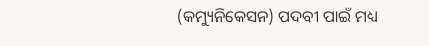(କମ୍ୟୁନିକେସନ) ପଦବୀ ପାଇଁ ମଧ୍ୟ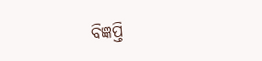ବିଜ୍ଞପ୍ତି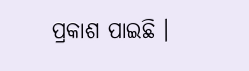ପ୍ରକାଶ ପାଇଛି ।